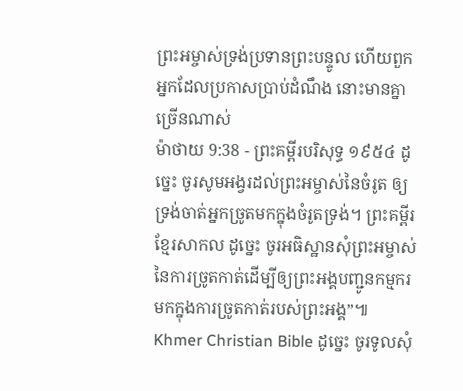ព្រះអម្ចាស់ទ្រង់ប្រទានព្រះបន្ទូល ហើយពួកអ្នកដែលប្រកាសប្រាប់ដំណឹង នោះមានគ្នាច្រើនណាស់
ម៉ាថាយ 9:38 - ព្រះគម្ពីរបរិសុទ្ធ ១៩៥៤ ដូច្នេះ ចូរសូមអង្វរដល់ព្រះអម្ចាស់នៃចំរូត ឲ្យទ្រង់ចាត់អ្នកច្រូតមកក្នុងចំរូតទ្រង់។ ព្រះគម្ពីរខ្មែរសាកល ដូច្នេះ ចូរអធិស្ឋានសុំព្រះអម្ចាស់នៃការច្រូតកាត់ដើម្បីឲ្យព្រះអង្គបញ្ជូនកម្មករមកក្នុងការច្រូតកាត់របស់ព្រះអង្គ”៕ Khmer Christian Bible ដូច្នេះ ចូរទូលសុំ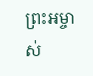ព្រះអម្ចាស់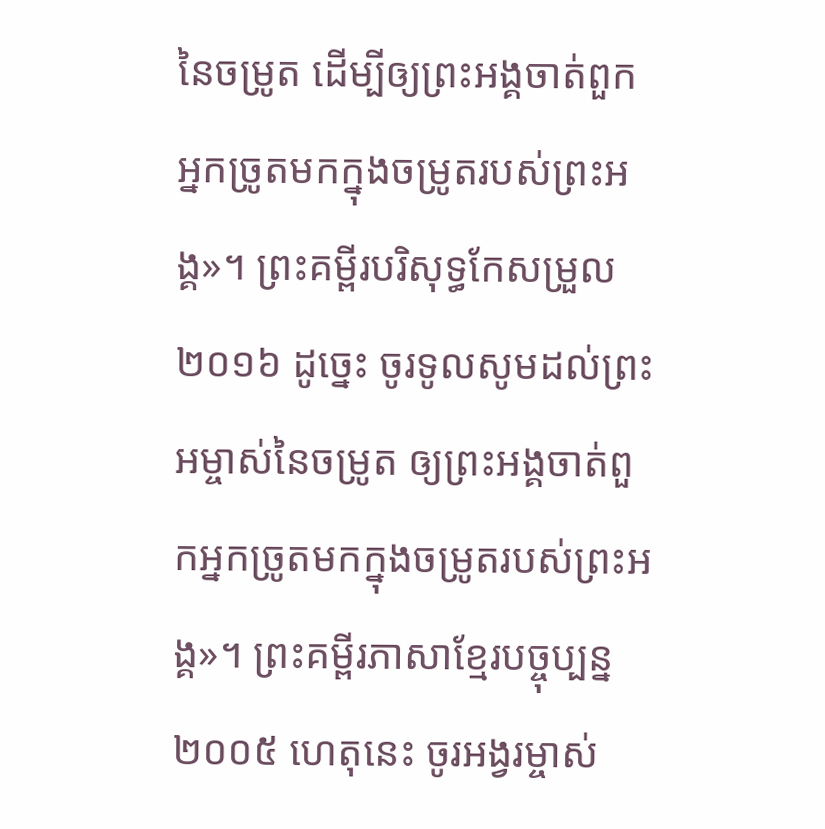នៃចម្រូត ដើម្បីឲ្យព្រះអង្គចាត់ពួកអ្នកច្រូតមកក្នុងចម្រូតរបស់ព្រះអង្គ»។ ព្រះគម្ពីរបរិសុទ្ធកែសម្រួល ២០១៦ ដូច្នេះ ចូរទូលសូមដល់ព្រះអម្ចាស់នៃចម្រូត ឲ្យព្រះអង្គចាត់ពួកអ្នកច្រូតមកក្នុងចម្រូតរបស់ព្រះអង្គ»។ ព្រះគម្ពីរភាសាខ្មែរបច្ចុប្បន្ន ២០០៥ ហេតុនេះ ចូរអង្វរម្ចាស់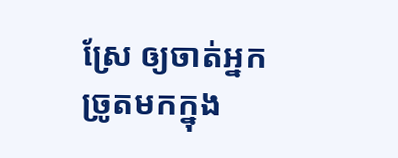ស្រែ ឲ្យចាត់អ្នកច្រូតមកក្នុង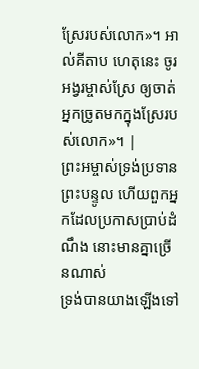ស្រែរបស់លោក»។ អាល់គីតាប ហេតុនេះ ចូរអង្វរម្ចាស់ស្រែ ឲ្យចាត់អ្នកច្រូតមកក្នុងស្រែរបស់លោក»។ |
ព្រះអម្ចាស់ទ្រង់ប្រទានព្រះបន្ទូល ហើយពួកអ្នកដែលប្រកាសប្រាប់ដំណឹង នោះមានគ្នាច្រើនណាស់
ទ្រង់បានយាងឡើងទៅ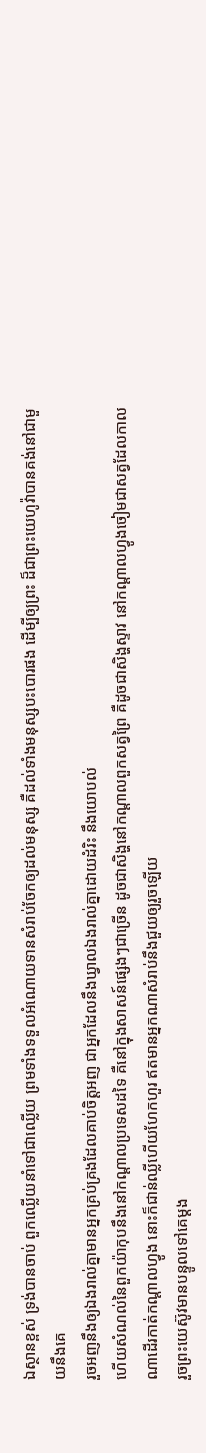ឯស្ថានខ្ពស់ ទ្រង់បានចាប់ ពួកឈ្លើយនាំទៅជាឈ្លើយ ព្រមទាំងទទួលអំណោយទានសំរាប់ចែកឲ្យដល់មនុស្ស គឺដល់ទាំងមនុស្សបះបោរផង ដើម្បីឲ្យព្រះ ដ៏ជាព្រះយេហូវ៉ាបានគង់នៅជាមួយនឹងគេ
រួចអញនឹងឲ្យឯងរាល់គ្នាមានអ្នកគ្រប់គ្រងដែលគាប់ចិត្តអញ ជាអ្នកដែលនឹងឃ្វាលឯងរាល់គ្នាដោយដំរិះ នឹងយោបល់
ហើយសំណល់នៃពួកយ៉ាកុបនឹងនៅកណ្តាលប្រទេសដទៃ គឺនៅក្នុងសាសន៍ផ្សេងៗជាច្រើន ដូចជាសិង្ហនៅកណ្តាលពួកសត្វព្រៃ គឺដូចជាសិង្ហស្ទាវ នៅកណ្តាលហ្វូងចៀមជាសត្វដែលកាលណាដើរកាត់កណ្តាលហ្វូង នោះក៏ជាន់ឈ្លីហើយហែកហួរ ឥតមានអ្នកណាសំរាប់នឹងជួយឲ្យរួចឡើយ
រួចព្រះយេស៊ូវមានបន្ទូលទៅគេម្តង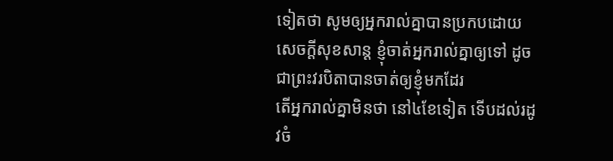ទៀតថា សូមឲ្យអ្នករាល់គ្នាបានប្រកបដោយសេចក្ដីសុខសាន្ត ខ្ញុំចាត់អ្នករាល់គ្នាឲ្យទៅ ដូចជាព្រះវរបិតាបានចាត់ឲ្យខ្ញុំមកដែរ
តើអ្នករាល់គ្នាមិនថា នៅ៤ខែទៀត ទើបដល់រដូវចំ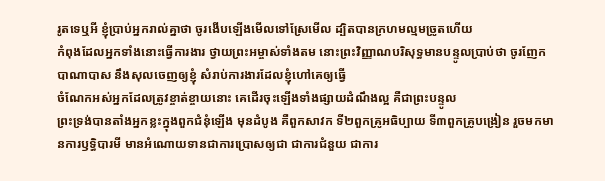រូតទេឬអី ខ្ញុំប្រាប់អ្នករាល់គ្នាថា ចូរងើបឡើងមើលទៅស្រែមើល ដ្បិតបានក្រហមល្មមច្រូតហើយ
កំពុងដែលអ្នកទាំងនោះធ្វើការងារ ថ្វាយព្រះអម្ចាស់ទាំងតម នោះព្រះវិញ្ញាណបរិសុទ្ធមានបន្ទូលប្រាប់ថា ចូរញែកបាណាបាស នឹងសុលចេញឲ្យខ្ញុំ សំរាប់ការងារដែលខ្ញុំហៅគេឲ្យធ្វើ
ចំណែកអស់អ្នកដែលត្រូវខ្ចាត់ខ្ចាយនោះ គេដើរចុះឡើងទាំងផ្សាយដំណឹងល្អ គឺជាព្រះបន្ទូល
ព្រះទ្រង់បានតាំងអ្នកខ្លះក្នុងពួកជំនុំឡើង មុនដំបូង គឺពួកសាវក ទី២ពួកគ្រូអធិប្បាយ ទី៣ពួកគ្រូបង្រៀន រួចមកមានការឫទ្ធិបារមី មានអំណោយទានជាការប្រោសឲ្យជា ជាការជំនួយ ជាការ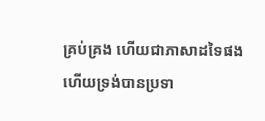គ្រប់គ្រង ហើយជាភាសាដទៃផង
ហើយទ្រង់បានប្រទា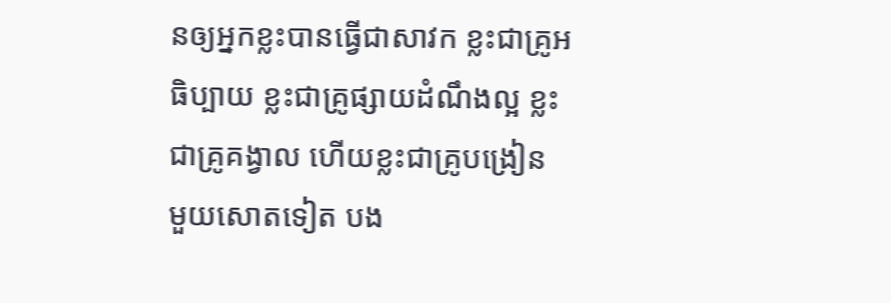នឲ្យអ្នកខ្លះបានធ្វើជាសាវក ខ្លះជាគ្រូអធិប្បាយ ខ្លះជាគ្រូផ្សាយដំណឹងល្អ ខ្លះជាគ្រូគង្វាល ហើយខ្លះជាគ្រូបង្រៀន
មួយសោតទៀត បង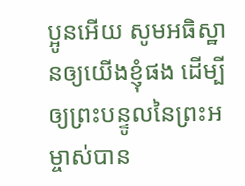ប្អូនអើយ សូមអធិស្ឋានឲ្យយើងខ្ញុំផង ដើម្បីឲ្យព្រះបន្ទូលនៃព្រះអម្ចាស់បាន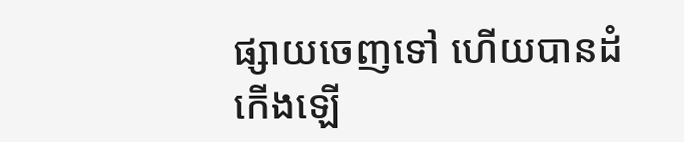ផ្សាយចេញទៅ ហើយបានដំកើងឡើ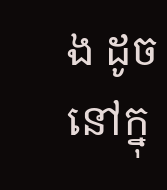ង ដូចនៅក្នុ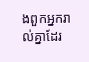ងពួកអ្នករាល់គ្នាដែរ